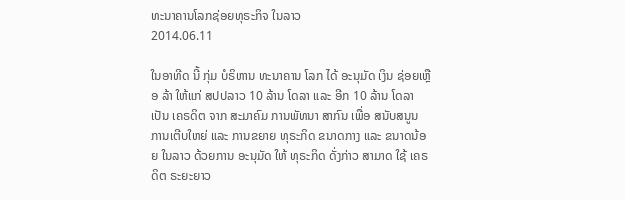ທະນາຄານໂລກຊ່ອຍທຸຣະກິຈ ໃນລາວ
2014.06.11

ໃນອາທີດ ນີ້ ກຸ່ມ ບໍຣິຫານ ທະນາຄານ ໂລກ ໄດ້ ອະນຸມັດ ເງິນ ຊ່ອຍເຫຼືອ ລ້າ ໃຫ້ແກ່ ສປປລາວ 10 ລ້ານ ໂດລາ ແລະ ອີກ 10 ລ້ານ ໂດລາ ເປັນ ເຄຣດິຕ ຈາກ ສະມາຄົມ ການພັທນາ ສາກົນ ເພື່ອ ສນັບສນູນ ການເຕີບໃຫຍ່ ແລະ ການຂຍາຍ ທຸຣະກິດ ຂນາດກາງ ແລະ ຂນາດນ້ອຍ ໃນລາວ ດ້ວຍການ ອະນຸມັດ ໃຫ້ ທຸຣະກິດ ດັ່ງກ່າວ ສາມາດ ໃຊ້ ເຄຣດິຕ ຣະຍະຍາວ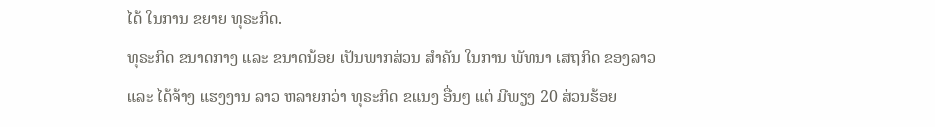ໄດ້ ໃນການ ຂຍາຍ ທຸຣະກິດ.
ທຸຣະກິດ ຂນາດກາງ ແລະ ຂນາດນ້ອຍ ເປັນພາກສ່ວນ ສຳຄັນ ໃນການ ພັທນາ ເສຖກິດ ຂອງລາວ ແລະ ໄດ້ຈ້າງ ແຮງງານ ລາວ ຫລາຍກວ່າ ທຸຣະກິດ ຂແນງ ອື່ນໆ ແຕ່ ມີພຽງ 20 ສ່ວນຮ້ອຍ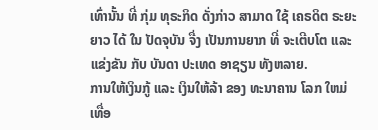ເທົ່ານັ້ນ ທີ່ ກຸ່ມ ທຸຣະກິດ ດັ່ງກ່າວ ສາມາດ ໃຊ້ ເຄຣດິຕ ຣະຍະຍາວ ໄດ້ ໃນ ປັດຈຸບັນ ຈື່ງ ເປັນການຍາກ ທີ່ ຈະເຕີບໂຕ ແລະ ແຂ່ງຂັນ ກັບ ບັນດາ ປະເທດ ອາຊຽນ ທັງຫລາຍ.
ການໃຫ້ເງິນກູ້ ແລະ ເງິນໃຫ້ລ້າ ຂອງ ທະນາຄານ ໂລກ ໃຫມ່ ເທື່ອ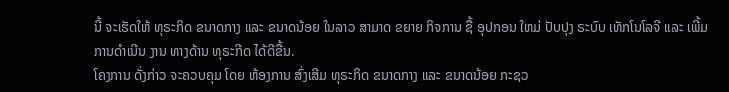ນີ້ ຈະເຮັດໃຫ້ ທຸຣະກິດ ຂນາດກາງ ແລະ ຂນາດນ້ອຍ ໃນລາວ ສາມາດ ຂຍາຍ ກິຈການ ຊື້ ອຸປກອນ ໃຫມ່ ປັບປຸງ ຣະບົບ ເທັກໂນໂລຈີ ແລະ ເພີ້ມ ການດຳເນີນ ງານ ທາງດ້ານ ທຸຣະກີດ ໄດ້ດີຂື້ນ.
ໂຄງການ ດັ່ງກ່າວ ຈະຄວບຄຸມ ໂດຍ ຫ້ອງການ ສົ່ງເສີມ ທຸຣະກິດ ຂນາດກາງ ແລະ ຂນາດນ້ອຍ ກະຊວ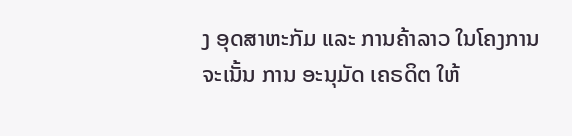ງ ອຸດສາຫະກັມ ແລະ ການຄ້າລາວ ໃນໂຄງການ ຈະເນັ້ນ ການ ອະນຸມັດ ເຄຣດິຕ ໃຫ້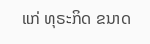ແກ່ ທຸຣະກິດ ຂນາດ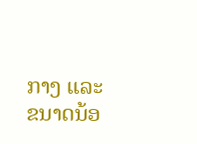ກາງ ແລະ ຂນາດນ້ອ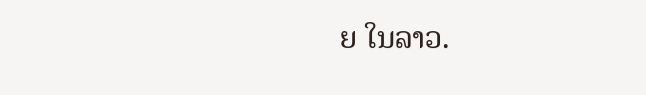ຍ ໃນລາວ.